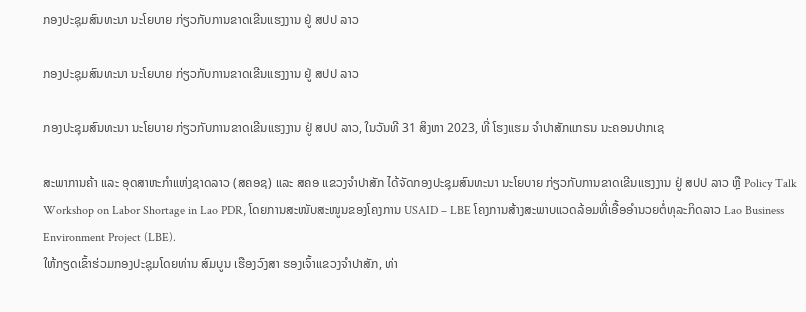ກອງປະຊຸມສົນທະນາ ນະໂຍບາຍ ກ່ຽວກັບການຂາດເຂີນແຮງງານ ຢູ່ ສປປ ລາວ

ກອງປະຊຸມສົນທະນາ ນະໂຍບາຍ ກ່ຽວກັບການຂາດເຂີນແຮງງານ ຢູ່ ສປປ ລາວ

ກອງປະຊຸມສົນທະນາ ນະໂຍບາຍ ກ່ຽວກັບການຂາດເຂີນແຮງງານ ຢູ່ ສປປ ລາວ, ໃນວັນທີ 31 ສິງຫາ 2023, ທີ່ ໂຮງແຮມ ຈໍາປາສັກແກຣນ ນະຄອນປາກເຊ

ສະພາການຄ້າ ແລະ ອຸດສາຫະກໍາແຫ່ງຊາດລາວ (ສຄອຊ) ແລະ ສຄອ ແຂວງຈໍາປາສັກ ໄດ້ຈັດກອງປະຊຸມສົນທະນາ ນະໂຍບາຍ ກ່ຽວກັບການຂາດເຂີນແຮງງານ ຢູ່ ສປປ ລາວ ຫຼື Policy Talk Workshop on Labor Shortage in Lao PDR, ໂດຍການສະໜັບສະໜູນຂອງໂຄງການ USAID – LBE ໂຄງການສ້າງສະພາບແວດລ້ອມທີ່ເອື້ອອໍານວຍຕໍ່ທຸລະກິດລາວ Lao Business Environment Project (LBE).
ໃຫ້ກຽດເຂົ້າຮ່ວມກອງປະຊຸມໂດຍທ່ານ ສົມບູນ ເຮືອງວົງສາ ຮອງເຈົ້າແຂວງຈຳປາສັກ, ທ່າ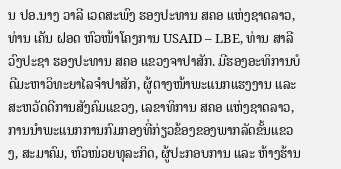ນ ປອ.ນາງ ວາລີ ເວດສະພົງ ຮອງປະທານ ສຄອ ແຫ່ງຊາດລາວ, ທ່ານ ເຄັນ ຝອດ ຫົວໜ້າໂຄງການ USAID – LBE, ທ່ານ ສາລີ ວົງປະຊາ ຮອງປະທານ ສຄອ ແຂວງຈາປາສັກ. ມີຮອງອະທິການບໍດີມະຫາວິທະຍາໄລຈໍາປາສັກ, ຜູ້ຕາງໜ້າພະແນກແຮງງານ ແລະ ສະຫວັດດີການສັງຄົມແຂວງ, ເລຂາທິການ ສຄອ ແຫ່ງຊາດລາວ, ການນໍາພະແນກການກົມກອງທີ່ກ່ຽວຂ້ອງຂອງພາກລັດຂັ້ນແຂວງ, ສະມາຄົມ, ຫົວໜ່ວຍທຸລະກິດ, ຜູ້ປະກອບການ ແລະ ຫ້າງຮ້ານ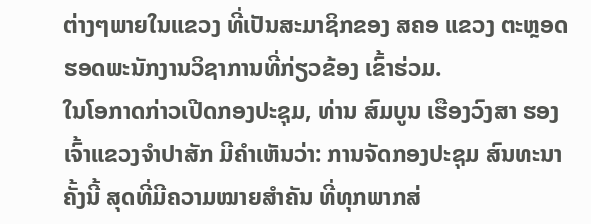ຕ່າງໆພາຍໃນແຂວງ ທີ່ເປັນສະມາຊິກຂອງ ສຄອ ແຂວງ ຕະຫຼອດຮອດພະນັກງານວິຊາການທີ່ກ່ຽວຂ້ອງ ເຂົ້າຮ່ວມ.
ໃນໂອກາດກ່າວເປີດກອງປະຊຸມ, ທ່ານ ສົມບູນ ເຮືອງວົງສາ ຮອງເຈົ້າແຂວງຈຳປາສັກ ມີຄໍາເຫັນວ່າ: ການຈັດກອງປະຊຸມ ສົນທະນາ ຄັ້ງນີ້ ສຸດທີ່ມີຄວາມໝາຍສໍາຄັນ ທີ່ທຸກພາກສ່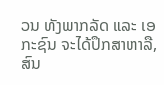ວນ ທັງພາກລັດ ແລະ ເອກະຊົນ ຈະໄດ້ປຶກສາຫາລື, ສົນ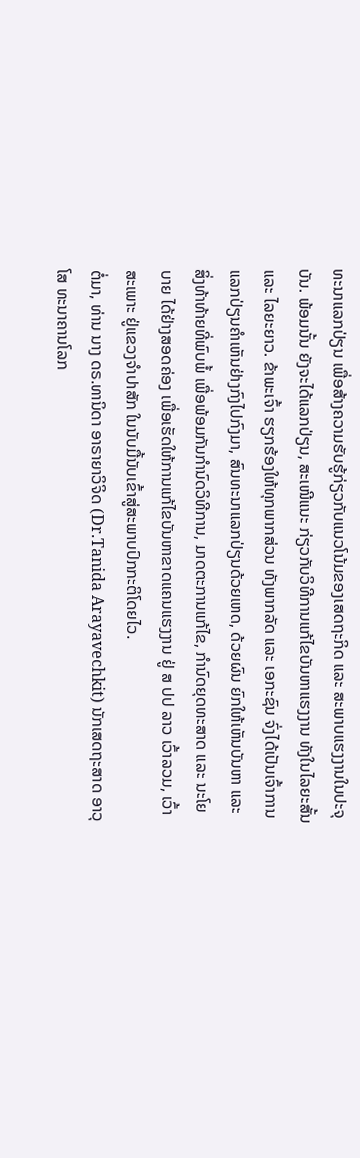ທະນາແລກປ່ຽນ ເພື່ອສ້າງຄວາມຮັບຮູ້ກ່ຽວກັບແນວໂນ້ມຂອງເສດຖະກິດ ແລະ ສະພາບແຮງງານໃນປະຈຸບັນ. ພ້ອມນັ້ນ ຍັງຈະໄດ້ແລກປ່ຽນ, ສະເໜີແນະ ກ່ຽວກັບວິທີການແກ້ໄຂບັນຫາແຮງງານ ທັງໃນໄລຍະສັ້ນ ແລະ ໄລຍະຍາວ. ຂ້າພະເຈົ້າ ຮຽກຮ້ອງໃຫ້ທຸກພາກສ່ວນ ທັງພາກລັດ ແລະ ເອກະຊົນ ຈົ່ງໄດ້ເປັນເຈົ້າການແລກປ່ຽນຄຳເຫັນຢ່າງກົງໄປກົງມາ, ສົນທະນາແລກປ່ຽນດ້ວຍເຫດ, ດ້ວຍຜົນ ຍົກໃຫ້ເຫັນບັນຫາ ແລະ ສິ່ງທ້າທ້າຍທີ່ພົບພໍ້ ເພື່ອພ້ອມກັນກຳນົດວິທີການ, ມາດຕະການແກ້ໄຂ, ກຳນົດຍຸດທະສາດ ແລະ ນະໂຍບາຍ ໄດ້ຢ່າງສອດຄ່ອງ ເພື່ອເຮັດໃຫ້ການແກ້ໄຂບັນຫາຂາດແຄນແຮງງານ ຢູ່ ສ ປປ ລາວ ເວົ້າລວມ, ເວົ້າສະເພາະ ຢູ່ແຂວງຈຳປາສັກ ໃນນັບມື້ນັບເຂົ້າສູ່ສະພາບປົກກະຕິໂດຍໄວ.
ຕໍ່ມາ, ທ່ານ ນາງ ດຣ.ທານິດາ ອາຣາຍາວິຈິດ (Dr.Tanida Arayavechkit) ນັກເສດຖະສາດ ອາວຸໂສ ທະນາຄານໂລກ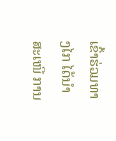ເຂົ້າຮ່ວມທາງໄກ ໄດ້ນໍາສະເໜີ ການ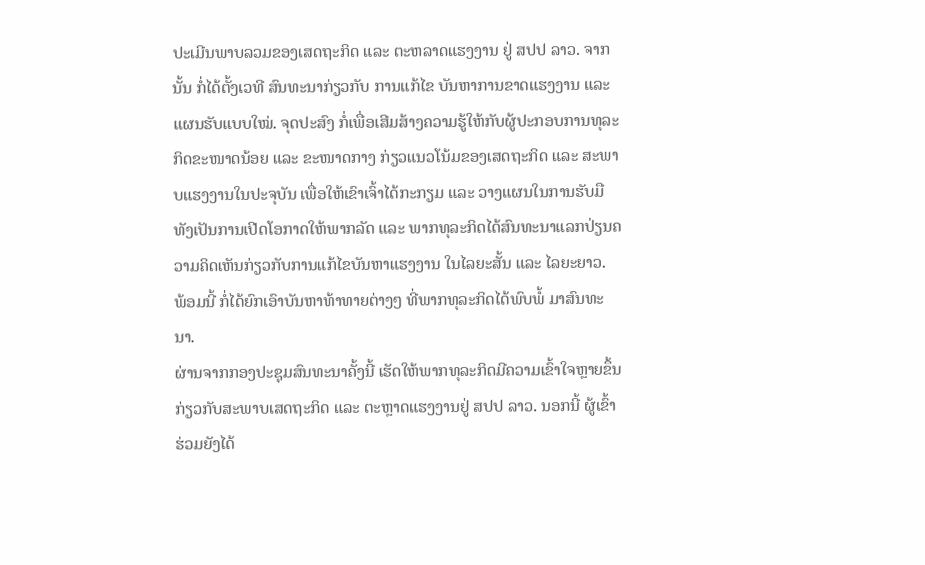ປະເມີນພາບລວມຂອງເສດຖະກິດ ແລະ ຕະຫລາດແຮງງານ ຢູ່ ສປປ ລາວ. ຈາກນັ້ນ ກໍ່ໄດ້ຕັ້ງເວທີ ສົນທະນາກ່ຽວກັບ ການແກ້ໄຂ ບັນຫາການຂາດແຮງງານ ແລະ ແຜນຮັບແບບໃໝ່. ຈຸດປະສົງ ກໍ່ເພື່ອເສີມສ້າງຄວາມຮູ້ໃຫ້ກັບຜູ້ປະກອບການທຸລະກິດຂະໜາດນ້ອຍ ແລະ ຂະໜາດກາງ ກ່ຽວແນວໂນ້ມຂອງເສດຖະກິດ ແລະ ສະພາບແຮງງານໃນປະຈຸບັນ ເພື່ອໃຫ້ເຂົາເຈົ້າໄດ້ກະກຽມ ແລະ ວາງແຜນໃນການຮັບມື ທັງເປັນການເປີດໂອກາດໃຫ້ພາກລັດ ແລະ ພາກທຸລະກິດໄດ້ສົນທະນາແລກປ່ຽນຄວາມຄິດເຫັນກ່ຽວກັບການແກ້ໄຂບັນຫາແຮງງານ ໃນໄລຍະສັ້ນ ແລະ ໄລຍະຍາວ. ພ້ອມນີ້ ກໍ່ໄດ້ຍົກເອົາບັນຫາທ້າທາຍຕ່າງໆ ທີ່ພາກທຸລະກິດໄດ້ພົບພໍ້ ມາສົນທະນາ.
ຜ່ານຈາກກອງປະຊຸມສົນທະນາຄັ້ງນີ້ ເຮັດໃຫ້ພາກທຸລະກິດມີຄວາມເຂົ້າໃຈຫຼາຍຂຶ້ນ ກ່ຽວກັບສະພາບເສດຖະກິດ ແລະ ຕະຫຼາດແຮງງານຢູ່ ສປປ ລາວ. ນອກນີ້ ຜູ້ເຂົ້າຮ່ວມຍັງໄດ້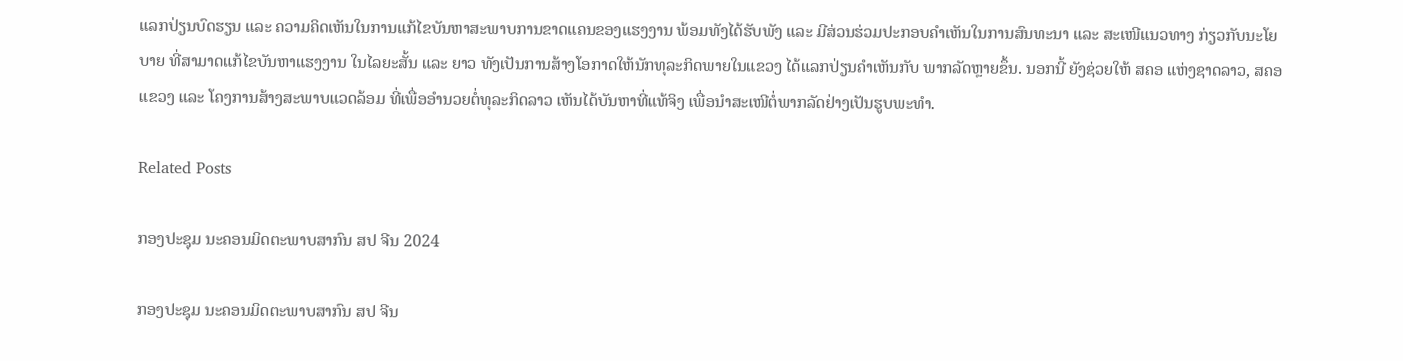ແລກປ່ຽນບົດຮຽນ ແລະ ຄວາມຄິດເຫັນໃນການແກ້ໄຂບັນຫາສະພາບການຂາດແຄນຂອງແຮງງານ ພ້ອມທັງໄດ້ຮັບພັງ ແລະ ມີສ່ວນຮ່ວມປະກອບຄຳເຫັນໃນການສົນທະນາ ແລະ ສະເໜີແນວທາງ ກ່ຽວກັບນະໂຍບາຍ ທີ່ສາມາດແກ້ໄຂບັນຫາແຮງງານ ໃນໄລຍະສັ້ນ ແລະ ຍາວ ທັງເປັນການສ້າງໂອກາດໃຫ້ນັກທຸລະກິດພາຍໃນແຂວງ ໄດ້ແລກປ່ຽນຄໍາເຫັນກັບ ພາກລັດຫຼາຍຂຶ້ນ. ນອກນີ້ ຍັງຊ່ວຍໃຫ້ ສຄອ ແຫ່ງຊາດລາວ, ສຄອ ແຂວງ ແລະ ໂຄງການສ້າງສະພາບແວດລ້ອມ ທີ່ເພື່ອອຳນວຍຕໍ່ທຸລະກິດລາວ ເຫັນໄດ້ບັນຫາທີ່ແທ້ຈິງ ເພື່ອນໍາສະເໜີຕໍ່ພາກລັດຢ່າງເປັນຮູບພະທຳ.

Related Posts

ກອງປະຊຸມ ນະຄອນມິດຕະພາບສາກົນ ສປ ຈີນ 2024

ກອງປະຊຸມ ນະຄອນມິດຕະພາບສາກົນ ສປ ຈີນ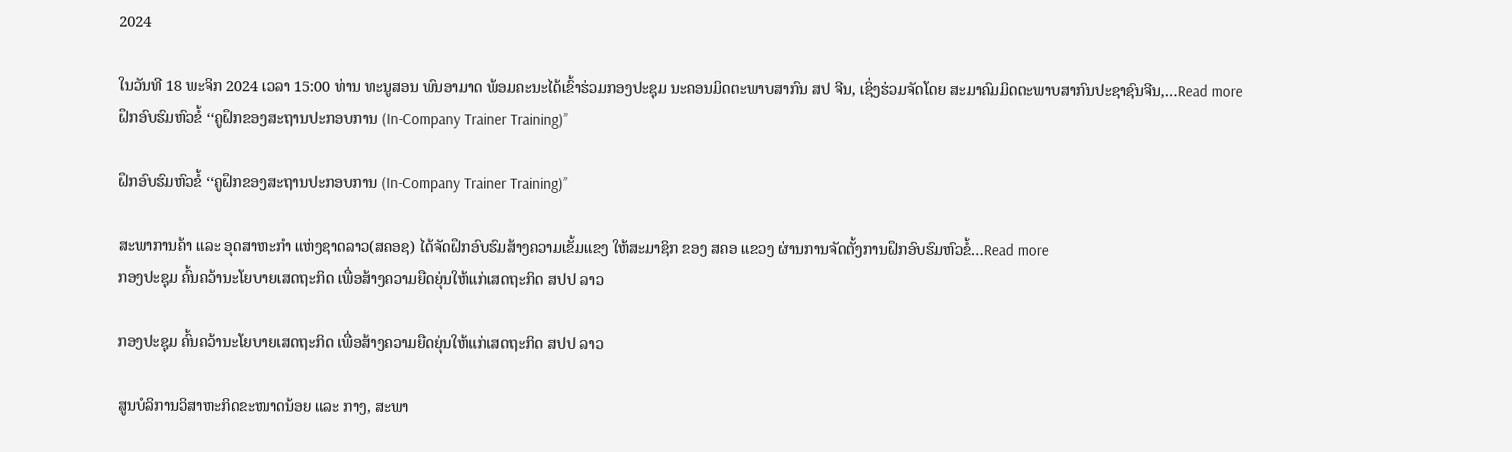2024

ໃນວັນທີ 18 ພະຈິກ 2024 ເວລາ 15:00 ທ່ານ ທະນູສອນ ພົນອາມາດ ພ້ອມຄະນະໄດ້ເຂົ້າຮ່ວມກອງປະຊຸມ ນະຄອນມິດຕະພາບສາກົນ ສປ ຈີນ, ເຊິ່ງຮ່ວມຈັດໂດຍ ສະມາຄົມມິດຕະພາບສາກົນປະຊາຊົນຈີນ,…Read more
ຝຶກອົບຮົມຫົວຂໍ້ ‘‘ຄູຝຶກຂອງສະຖານປະກອບການ (In-Company Trainer Training)’’

ຝຶກອົບຮົມຫົວຂໍ້ ‘‘ຄູຝຶກຂອງສະຖານປະກອບການ (In-Company Trainer Training)’’

ສະພາການຄ້າ ແລະ ອຸດສາຫະກຳ ແຫ່ງຊາດລາວ(ສຄອຊ) ໄດ້ຈັດຝຶກອົບຮົມສ້າງຄວາມເຂັ້ມແຂງ ໃຫ້ສະມາຊິກ ຂອງ ສຄອ ແຂວງ ຜ່ານການຈັດຕັ້ງການຝຶກອົບຮົມຫົວຂໍ້…Read more
ກອງປະຊຸມ ຄົ້ນຄວ້ານະໂຍບາຍເສດຖະກິດ ເພື່ອສ້າງຄວາມຍືດຍຸ່ນໃຫ້ແກ່ເສດຖະກິດ ສປປ ລາວ

ກອງປະຊຸມ ຄົ້ນຄວ້ານະໂຍບາຍເສດຖະກິດ ເພື່ອສ້າງຄວາມຍືດຍຸ່ນໃຫ້ແກ່ເສດຖະກິດ ສປປ ລາວ

ສູນບໍລິການວິສາຫະກິດຂະໜາດນ້ອຍ ແລະ ກາງ, ສະພາ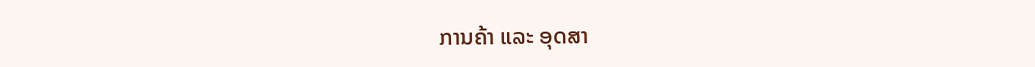ການຄ້າ ແລະ ອຸດສາ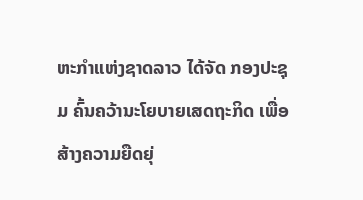ຫະກຳແຫ່ງຊາດລາວ ໄດ້ຈັດ ກອງປະຊຸມ ຄົ້ນຄວ້ານະໂຍບາຍເສດຖະກິດ ເພື່ອສ້າງຄວາມຍືດຍຸ່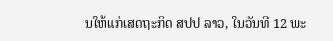ນໃຫ້ແກ່ເສດຖະກິດ ສປປ ລາວ, ໃນວັນທີ 12 ພະ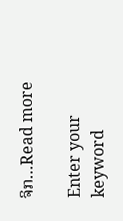ຈິກ…Read more

Enter your keyword